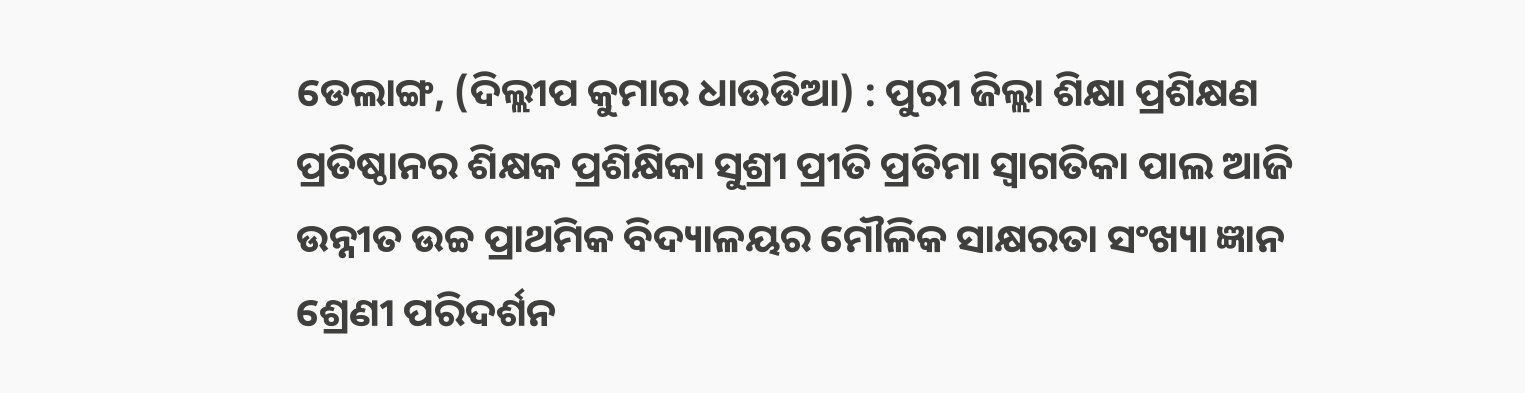ଡେଲାଙ୍ଗ, (ଦିଲ୍ଲୀପ କୁମାର ଧାଉଡିଆ) : ପୁରୀ ଜିଲ୍ଲା ଶିକ୍ଷା ପ୍ରଶିକ୍ଷଣ ପ୍ରତିଷ୍ଠାନର ଶିକ୍ଷକ ପ୍ରଶିକ୍ଷିକା ସୁଶ୍ରୀ ପ୍ରୀତି ପ୍ରତିମା ସ୍ୱାଗତିକା ପାଲ ଆଜି ଉନ୍ନୀତ ଉଚ୍ଚ ପ୍ରାଥମିକ ବିଦ୍ୟାଳୟର ମୌଳିକ ସାକ୍ଷରତା ସଂଖ୍ୟା ଜ୍ଞାନ ଶ୍ରେଣୀ ପରିଦର୍ଶନ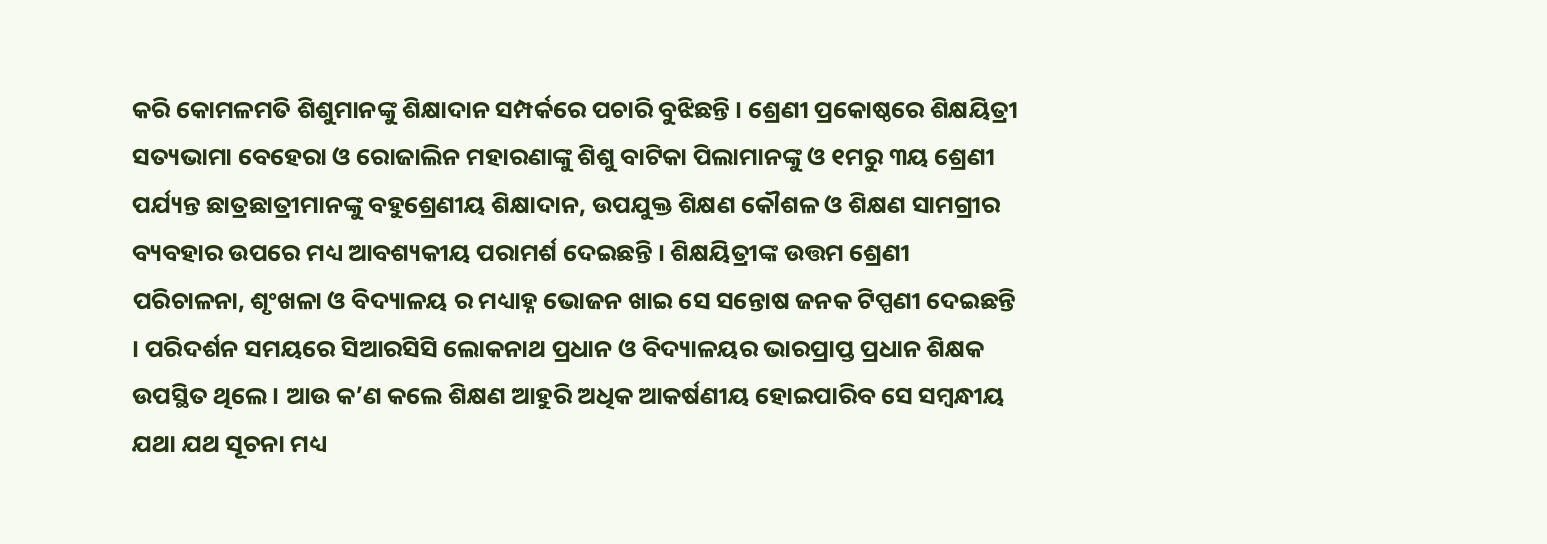କରି କୋମଳମତି ଶିଶୁମାନଙ୍କୁ ଶିକ୍ଷାଦାନ ସମ୍ପର୍କରେ ପଚାରି ବୁଝିଛନ୍ତି । ଶ୍ରେଣୀ ପ୍ରକୋଷ୍ଠରେ ଶିକ୍ଷୟିତ୍ରୀ ସତ୍ୟଭାମା ବେହେରା ଓ ରୋଜାଲିନ ମହାରଣାଙ୍କୁ ଶିଶୁ ବାଟିକା ପିଲାମାନଙ୍କୁ ଓ ୧ମରୁ ୩ୟ ଶ୍ରେଣୀ ପର୍ଯ୍ୟନ୍ତ ଛାତ୍ରଛାତ୍ରୀମାନଙ୍କୁ ବହୁଶ୍ରେଣୀୟ ଶିକ୍ଷାଦାନ, ଉପଯୁକ୍ତ ଶିକ୍ଷଣ କୌଶଳ ଓ ଶିକ୍ଷଣ ସାମଗ୍ରୀର ବ୍ୟବହାର ଉପରେ ମଧ୍ୟ ଆବଶ୍ୟକୀୟ ପରାମର୍ଶ ଦେଇଛନ୍ତି । ଶିକ୍ଷୟିତ୍ରୀଙ୍କ ଉତ୍ତମ ଶ୍ରେଣୀ ପରିଚାଳନା, ଶୃଂଖଳା ଓ ବିଦ୍ୟାଳୟ ର ମଧ୍ୟାହ୍ନ ଭୋଜନ ଖାଇ ସେ ସନ୍ତୋଷ ଜନକ ଟିପ୍ପଣୀ ଦେଇଛନ୍ତି । ପରିଦର୍ଶନ ସମୟରେ ସିଆରସିସି ଲୋକନାଥ ପ୍ରଧାନ ଓ ବିଦ୍ୟାଳୟର ଭାରପ୍ରାପ୍ତ ପ୍ରଧାନ ଶିକ୍ଷକ ଉପସ୍ଥିତ ଥିଲେ । ଆଉ କ’ଣ କଲେ ଶିକ୍ଷଣ ଆହୁରି ଅଧିକ ଆକର୍ଷଣୀୟ ହୋଇପାରିବ ସେ ସମ୍ବନ୍ଧୀୟ ଯଥା ଯଥ ସୂଚନା ମଧ୍ୟ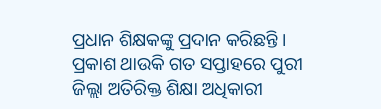ପ୍ରଧାନ ଶିକ୍ଷକଙ୍କୁ ପ୍ରଦାନ କରିଛନ୍ତି । ପ୍ରକାଶ ଥାଉକି ଗତ ସପ୍ତାହରେ ପୁରୀ ଜିଲ୍ଲା ଅତିରିକ୍ତ ଶିକ୍ଷା ଅଧିକାରୀ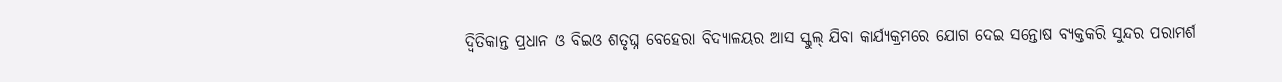ଦ୍ୱିତିକାନ୍ତ ପ୍ରଧାନ ଓ ବିଇଓ ଶତୃଘ୍ନ ବେହେରା ବିଦ୍ୟାଳୟର ଆସ ସ୍କୁଲ୍ ଯିବା କାର୍ଯ୍ୟକ୍ରମରେ ଯୋଗ ଦେଇ ସନ୍ତୋଷ ବ୍ୟକ୍ତକରି ସୁନ୍ଦର ପରାମର୍ଶ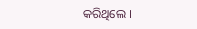କରିଥିଲେ ।